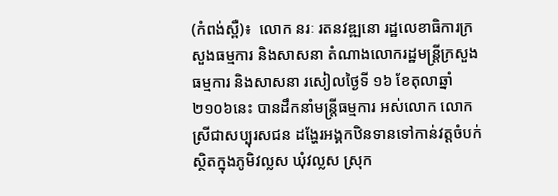(កំពង់ស្ពឺ)៖  លោក នរៈ រតនវឌ្ឍនោ រដ្ឋលេខាធិការក្រសួងធម្មការ និងសាសនា តំណាងលោករដ្ឋមន្ត្រីក្រសួងធម្មការ និងសាសនា រសៀលថ្ងៃទី ១៦ ខែតុលាឆ្នាំ២១០៦នេះ បានដឹកនាំមន្ត្រីធម្មការ អស់លោក លោកស្រីជាសប្បុរសជន ដង្ហែរអង្គកឋិនទានទៅកាន់វត្តចំបក់ ស្ថិតក្នុងភូមិវល្លស ឃុំវល្លស ស្រុក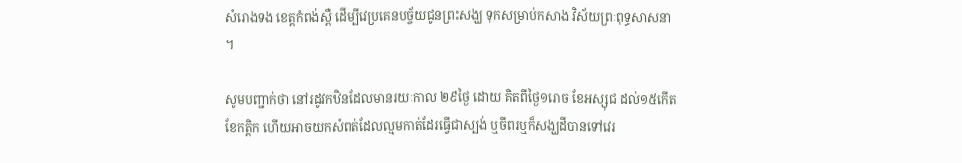សំរោងទង ខេត្តកំពង់ស្ពឺ ដើម្បីវេប្រគេនបច្ច័យជូនព្រះសង្ឃ ទុកសម្រាប់កសាង វិស័យព្រៈពុទ្ធសាសនា ។

សូមបញ្ជាក់ថា នៅរដូវកឋិនដែលមានរយៈកាល ២៩ថ្ងៃ ដោយ គិតពីថ្ងៃ១រោច ខែអស្សុជ ដល់១៥កើត ខែកត្តិក ហើយអាចយកសំពត់ដែលល្មមកាត់ដែរធ្វើជាស្បង់ ឬចីពរឬក៏សង្ឃដីបានទៅវេរ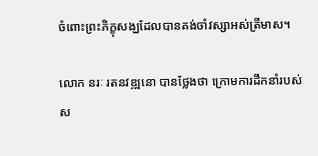ចំពោះព្រះភិក្ខុសង្ឃដែលបានគង់ចាំវស្សាអស់ត្រីមាស។

លោក នរៈ រតនវឌ្ឍនោ បានថ្លែងថា ក្រោមការដឹកនាំរបស់ស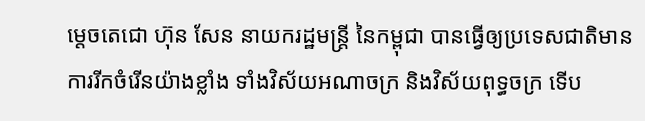ម្តេចតេជោ ហ៊ុន សែន នាយករដ្ឋមន្រ្តី នៃកម្ពុជា បានធ្វើឲ្យប្រទេសជាតិមានការរីកចំរើនយ៉ាងខ្លាំង ទាំងវិស័យអណាចក្រ និងវិស័យពុទ្ធចក្រ ទើប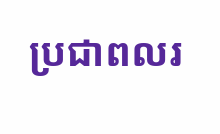ប្រជាពលរ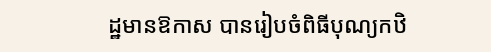ដ្ឋមានឱកាស បានរៀបចំពិធីបុណ្យកឋិ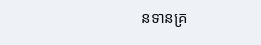នទានគ្រ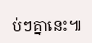ប់ៗគ្នានេះ៕